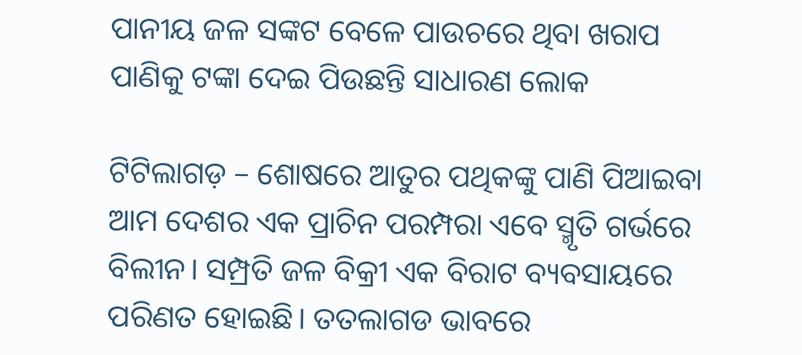ପାନୀୟ ଜଳ ସଙ୍କଟ ବେଳେ ପାଉଚରେ ଥିବା ଖରାପ ପାଣିକୁ ଟଙ୍କା ଦେଇ ପିଉଛନ୍ତି ସାଧାରଣ ଲୋକ

ଟିଟିଲାଗଡ଼ – ଶୋଷରେ ଆତୁର ପଥିକଙ୍କୁ ପାଣି ପିଆଇବା ଆମ ଦେଶର ଏକ ପ୍ରାଚିନ ପରମ୍ପରା ଏବେ ସ୍ମୃତି ଗର୍ଭରେ ବିଲୀନ। ସମ୍ପ୍ରତି ଜଳ ବିକ୍ରୀ ଏକ ବିରାଟ ବ୍ୟବସାୟରେ ପରିଣତ ହୋଇଛି। ତତଲାଗଡ ଭାବରେ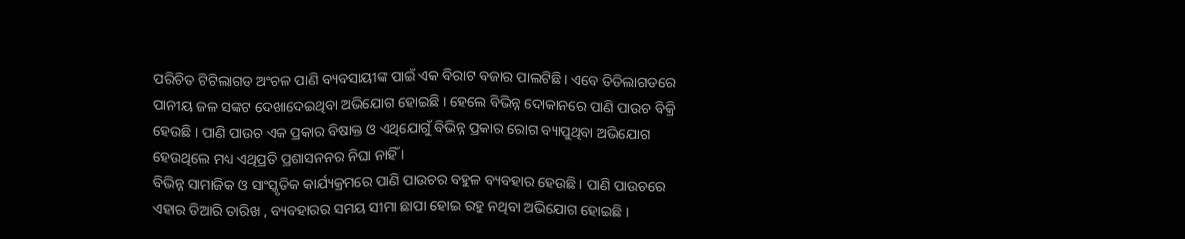ପରିଚିତ ଟିଟିଲାଗଡ ଅଂଚଳ ପାଣି ବ୍ୟବସାୟୀଙ୍କ ପାଇଁ ଏକ ବିରାଟ ବଜାର ପାଲଟିଛି। ଏବେ ତିତିଲାଗଡରେ ପାନୀୟ ଜଳ ସଙ୍କଟ ଦେଖାଦେଇଥିବା ଅଭିଯୋଗ ହୋଇଛି । ହେଲେ ବିଭିନ୍ନ ଦୋକାନରେ ପାଣି ପାଉଚ ବିକ୍ରି ହେଉଛି । ପାଣି ପାଉଚ ଏକ ପ୍ରକାର ବିଷାକ୍ତ ଓ ଏଥିଯୋଗୁଁ ବିଭିନ୍ନ ପ୍ରକାର ରୋଗ ବ୍ୟାପୁଥିବା ଅଭିଯୋଗ ହେଉଥିଲେ ମଧ୍ୟ ଏଥିପ୍ରତି ପ୍ରଶାସନନର ନିଘା ନାହିଁ ।
ବିଭିନ୍ନ ସାମାଜିକ ଓ ସାଂସ୍କୃତିକ କାର୍ଯ୍ୟକ୍ରମରେ ପାଣି ପାଉଚର ବହୁଳ ବ୍ୟବହାର ହେଉଛି । ପାଣି ପାଉଚରେ ଏହାର ତିଆରି ତାରିଖ , ବ୍ୟବହାରର ସମୟ ସୀମା ଛାପା ହୋଇ ରହୁ ନଥିବା ଅଭିଯୋଗ ହୋଇଛି ।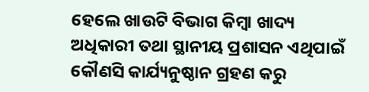ହେଲେ ଖାଉଟି ବିଭାଗ କିମ୍ବା ଖାଦ୍ୟ ଅଧିକାରୀ ତଥା ସ୍ଥାନୀୟ ପ୍ରଶାସନ ଏଥିପାଇଁ କୌଣସି କାର୍ଯ୍ୟନୁଷ୍ଠାନ ଗ୍ରହଣ କରୁ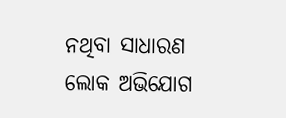ନଥିବା ସାଧାରଣ ଲୋକ ଅଭିଯୋଗ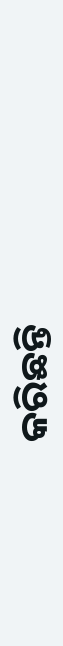କରିଛନ୍ତି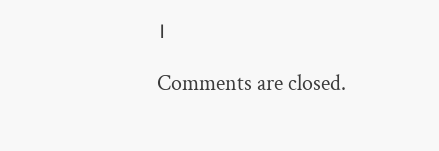।

Comments are closed.